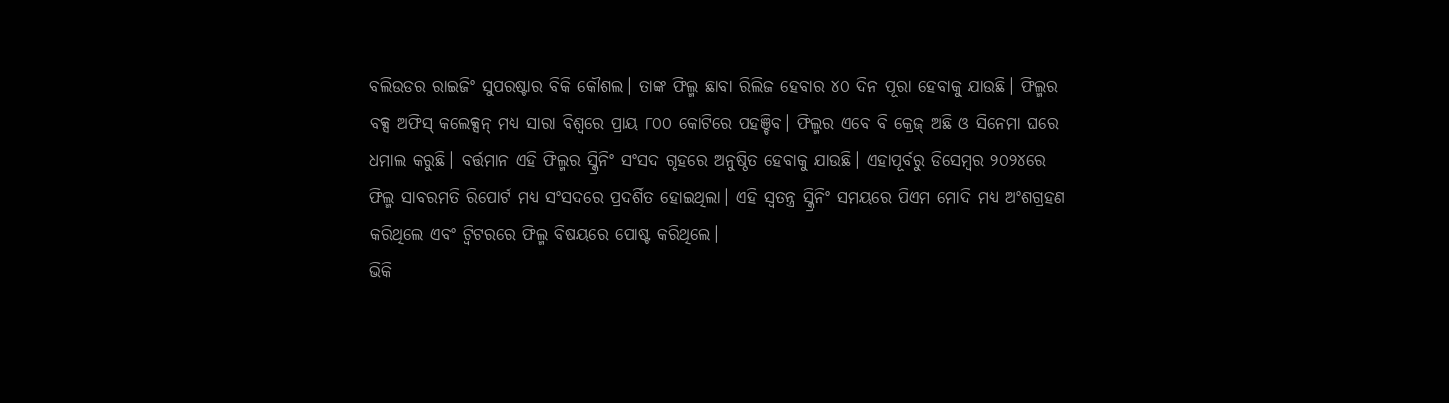ବଲିଉଡର ରାଇଜିଂ ସୁପରଷ୍ଟାର ବିକି କୌଶଲ। ତାଙ୍କ ଫିଲ୍ମ ଛାବା ରିଲିଜ ହେବାର ୪୦ ଦିନ ପୂରା ହେବାକୁ ଯାଉଛି। ଫିଲ୍ମର ବକ୍ସ ଅଫିସ୍ କଲେକ୍ସନ୍ ମଧ୍ୟ ସାରା ବିଶ୍ଵରେ ପ୍ରାୟ ୮୦୦ କୋଟିରେ ପହଞ୍ଚିବ। ଫିଲ୍ମର ଏବେ ବି କ୍ରେଜ୍ ଅଛି ଓ ସିନେମା ଘରେ ଧମାଲ କରୁଛି। ବର୍ତ୍ତମାନ ଏହି ଫିଲ୍ମର ସ୍କ୍ରିନିଂ ସଂସଦ ଗୃହରେ ଅନୁଷ୍ଠିତ ହେବାକୁ ଯାଉଛି। ଏହାପୂର୍ବରୁ ଡିସେମ୍ବର ୨୦୨୪ରେ ଫିଲ୍ମ ସାବରମତି ରିପୋର୍ଟ ମଧ୍ୟ ସଂସଦରେ ପ୍ରଦର୍ଶିତ ହୋଇଥିଲା। ଏହି ସ୍ୱତନ୍ତ୍ର ସ୍କ୍ରିନିଂ ସମୟରେ ପିଏମ ମୋଦି ମଧ୍ୟ ଅଂଶଗ୍ରହଣ କରିଥିଲେ ଏବଂ ଟ୍ୱିଟରରେ ଫିଲ୍ମ ବିଷୟରେ ପୋଷ୍ଟ କରିଥିଲେ।
ଭିକି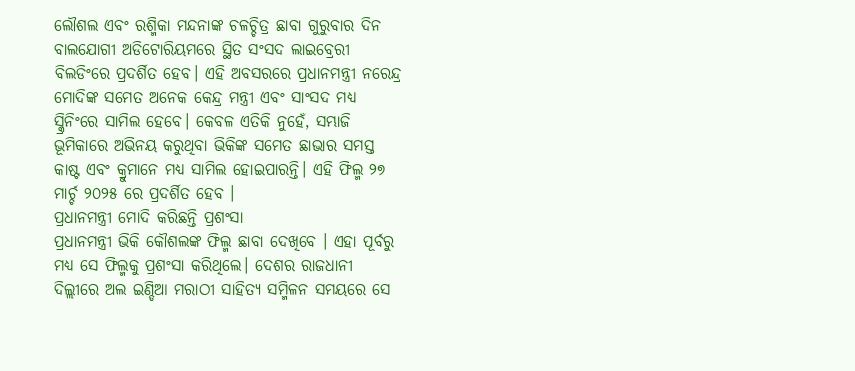ଲୌଶଲ ଏବଂ ରଶ୍ମିକା ମନ୍ଦନାଙ୍କ ଚଳଚ୍ଚିତ୍ର ଛାବା ଗୁରୁବାର ଦିନ ବାଲଯୋଗୀ ଅଡିଟୋରିୟମରେ ସ୍ଥିତ ସଂସଦ ଲାଇବ୍ରେରୀ ବିଲଡିଂରେ ପ୍ରଦର୍ଶିତ ହେବ। ଏହି ଅବସରରେ ପ୍ରଧାନମନ୍ତ୍ରୀ ନରେନ୍ଦ୍ର ମୋଦିଙ୍କ ସମେତ ଅନେକ କେନ୍ଦ୍ର ମନ୍ତ୍ରୀ ଏବଂ ସାଂସଦ ମଧ୍ୟ ସ୍କ୍ରିନିଂରେ ସାମିଲ ହେବେ। କେବଳ ଏତିକି ନୁହେଁ, ସମ୍ଭାଜି ଭୂମିକାରେ ଅଭିନୟ କରୁଥିବା ଭିକିଙ୍କ ସମେତ ଛାଭାର ସମସ୍ତ କାଷ୍ଟ ଏବଂ କ୍ରୁମାନେ ମଧ୍ୟ ସାମିଲ ହୋଇପାରନ୍ତି। ଏହି ଫିଲ୍ମ ୨୭ ମାର୍ଚ୍ଚ ୨୦୨୫ ରେ ପ୍ରଦର୍ଶିତ ହେବ ।
ପ୍ରଧାନମନ୍ତ୍ରୀ ମୋଦି କରିଛନ୍ତି ପ୍ରଶଂସା
ପ୍ରଧାନମନ୍ତ୍ରୀ ଭିକି କୌଶଲଙ୍କ ଫିଲ୍ମ ଛାବା ଦେଖିବେ । ଏହା ପୂର୍ବରୁ ମଧ୍ୟ ସେ ଫିଲ୍ମକୁ ପ୍ରଶଂସା କରିଥିଲେ। ଦେଶର ରାଜଧାନୀ ଦିଲ୍ଲୀରେ ଅଲ ଇଣ୍ଡିଆ ମରାଠୀ ସାହିତ୍ୟ ସମ୍ମିଳନ ସମୟରେ ସେ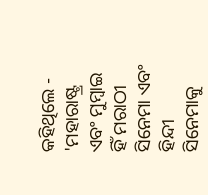କହିଥିଲେ - 'ମହାରାଷ୍ଟ୍ର ଏବଂ ମୁମ୍ବାଇ ହିଁ ମରାଠୀ ସିନେମା ଏବଂ ହିନ୍ଦୀ ସିନେମାକୁ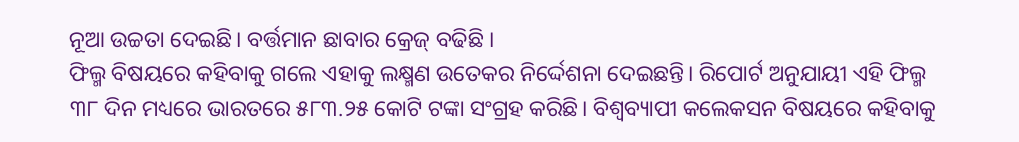ନୂଆ ଉଚ୍ଚତା ଦେଇଛି। ବର୍ତ୍ତମାନ ଛାବାର କ୍ରେଜ୍ ବଢିଛି ।
ଫିଲ୍ମ ବିଷୟରେ କହିବାକୁ ଗଲେ ଏହାକୁ ଲକ୍ଷ୍ମଣ ଉତେକର ନିର୍ଦ୍ଦେଶନା ଦେଇଛନ୍ତି। ରିପୋର୍ଟ ଅନୁଯାୟୀ ଏହି ଫିଲ୍ମ ୩୮ ଦିନ ମଧ୍ୟରେ ଭାରତରେ ୫୮୩.୨୫ କୋଟି ଟଙ୍କା ସଂଗ୍ରହ କରିଛି। ବିଶ୍ୱବ୍ୟାପୀ କଲେକସନ ବିଷୟରେ କହିବାକୁ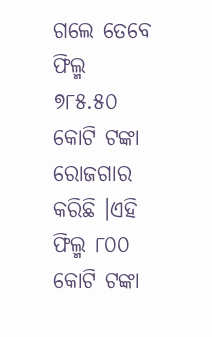ଗଲେ ତେବେ ଫିଲ୍ମ ୭୮୫.୫୦ କୋଟି ଟଙ୍କା ରୋଜଗାର କରିଛି ।ଏହି ଫିଲ୍ମ ୮୦୦ କୋଟି ଟଙ୍କା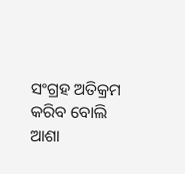ସଂଗ୍ରହ ଅତିକ୍ରମ କରିବ ବୋଲି ଆଶା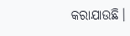କରାଯାଉଛି।